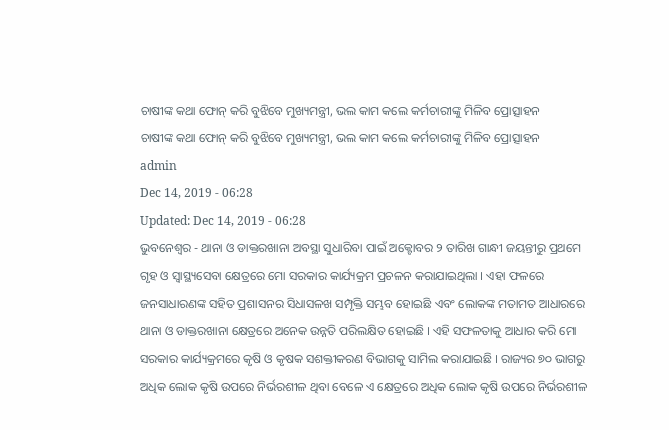ଚାଷୀଙ୍କ କଥା ଫୋନ୍ କରି ବୁଝିବେ ମୁଖ୍ୟମନ୍ତ୍ରୀ, ଭଲ କାମ କଲେ କର୍ମଚାରୀଙ୍କୁ ମିଳିବ ପ୍ରୋତ୍ସାହନ
ଚାଷୀଙ୍କ କଥା ଫୋନ୍ କରି ବୁଝିବେ ମୁଖ୍ୟମନ୍ତ୍ରୀ, ଭଲ କାମ କଲେ କର୍ମଚାରୀଙ୍କୁ ମିଳିବ ପ୍ରୋତ୍ସାହନ
admin
Dec 14, 2019 - 06:28
Updated: Dec 14, 2019 - 06:28
ଭୁବନେଶ୍ୱର - ଥାନା ଓ ଡାକ୍ତରଖାନା ଅବସ୍ଥା ସୁଧାରିବା ପାଇଁ ଅକ୍ଟୋବର ୨ ତାରିଖ ଗାନ୍ଧୀ ଜୟନ୍ତୀରୁ ପ୍ରଥମେ ଗୃହ ଓ ସ୍ୱାସ୍ଥ୍ୟସେବା କ୍ଷେତ୍ରରେ ମୋ ସରକାର କାର୍ଯ୍ୟକ୍ରମ ପ୍ରଚଳନ କରାଯାଇଥିଲା । ଏହା ଫଳରେ ଜନସାଧାରଣଙ୍କ ସହିତ ପ୍ରଶାସନର ସିଧାସଳଖ ସମ୍ପୃକ୍ତି ସମ୍ଭବ ହୋଇଛି ଏବଂ ଲୋକଙ୍କ ମତାମତ ଆଧାରରେ ଥାନା ଓ ଡାକ୍ତରଖାନା କ୍ଷେତ୍ରରେ ଅନେକ ଉନ୍ନତି ପରିଲକ୍ଷିତ ହୋଇଛି । ଏହି ସଫଳତାକୁ ଆଧାର କରି ମୋ ସରକାର କାର୍ଯ୍ୟକ୍ରମରେ କୃଷି ଓ କୃଷକ ସଶକ୍ତୀକରଣ ବିଭାଗକୁ ସାମିଲ କରାଯାଇଛି । ରାଜ୍ୟର ୭୦ ଭାଗରୁ ଅଧିକ ଲୋକ କୃଷି ଉପରେ ନିର୍ଭରଶୀଳ ଥିବା ବେଳେ ଏ କ୍ଷେତ୍ରରେ ଅଧିକ ଲୋକ କୃଷି ଉପରେ ନିର୍ଭରଶୀଳ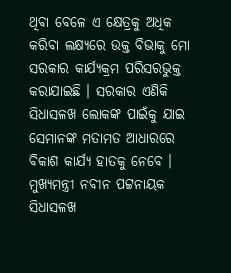ଥିବା ବେଳେ ଏ କ୍ଷେତ୍ରକୁ ଅଧିକ କରିବା ଲକ୍ଷ୍ୟରେ ଉକ୍ତ ବିଭାକୁ ମୋ ସରକାର କାର୍ଯ୍ୟକ୍ରମ ପରିସରଭୁକ୍ତ କରାଯାଇଛି । ସରକାର ଏଣିକି ସିଧାସଳଖ ଲୋକଙ୍କ ପାଇଁକୁ ଯାଇ ସେମାନଙ୍କ ମତାମତ ଆଧାରରେ ବିକାଶ କାର୍ଯ୍ୟ ହାତକୁ ନେବେ । ମୁଖ୍ୟମନ୍ତ୍ରୀ ନବୀନ ପଟ୍ଟନାୟକ ସିଧାସଳଖ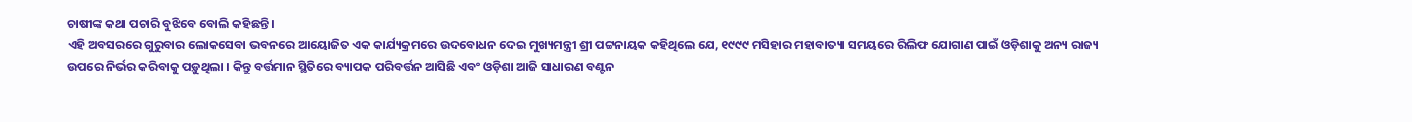ଚାଷୀଙ୍କ କଥା ପଚାରି ବୁଝିବେ ବୋଲି କହିଛନ୍ତି ।
ଏହି ଅବସରରେ ଗୁରୁବାର ଲୋକସେବା ଭବନରେ ଆୟୋଜିତ ଏକ କାର୍ଯ୍ୟକ୍ରମରେ ଉଦବୋଧନ ଦେଇ ମୁଖ୍ୟମନ୍ତ୍ରୀ ଶ୍ରୀ ପଟ୍ଟନାୟକ କହିଥିଲେ ଯେ, ୧୯୯୯ ମସିହାର ମହାବାତ୍ୟା ସମୟରେ ରିଲିଫ ଯୋଗାଣ ପାଇଁ ଓଡ଼ିଶାକୁ ଅନ୍ୟ ରାଜ୍ୟ ଉପରେ ନିର୍ଭର କରିବାକୁ ପଡ଼ୁଥିଲା । କିନ୍ତୁ ବର୍ତ୍ତମାନ ସ୍ଥିତିରେ ବ୍ୟାପକ ପରିବର୍ତ୍ତନ ଆସିଛି ଏବଂ ଓଡ଼ିଶା ଆଜି ସାଧାରଣ ବଣ୍ଟନ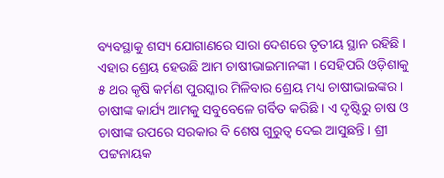ବ୍ୟବସ୍ଥାକୁ ଶସ୍ୟ ଯୋଗାଣରେ ସାରା ଦେଶରେ ତୃତୀୟ ସ୍ଥାନ ରହିଛି । ଏହାର ଶ୍ରେୟ ହେଉଛି ଆମ ଚାଷୀଭାଇମାନଙ୍କୀ । ସେହିପରି ଓଡ଼ିଶାକୁ ୫ ଥର କୃଷି କର୍ମଣ ପୁରସ୍କାର ମିଳିବାର ଶ୍ରେୟ ମଧ୍ୟ ଚାଷୀଭାଇଙ୍କର । ଚାଷୀଙ୍କ କାର୍ଯ୍ୟ ଆମକୁ ସବୁବେଳେ ଗର୍ବିତ କରିଛି । ଏ ଦୃଷ୍ଟିରୁ ଚାଷ ଓ ଚାଷୀଙ୍କ ଉପରେ ସରକାର ବି ଶେଷ ଗୁରୁତ୍ୱ ଦେଇ ଆସୁଛନ୍ତି । ଶ୍ରୀ ପଟ୍ଟନାୟକ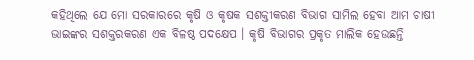କହିଥିଲେ ଯେ ମୋ ସରକାରରେ କୃଷି ଓ କୃଷକ ସଶକ୍ତୀକରଣ ବିଭାଗ ସାମିଲ ହେବା ଆମ ଚାଷୀ ଭାଇଙ୍କର ସଶକ୍ତରକରଣ ଏକ ବିଳଷ୍ଠ ପଦକ୍ଷେପ । କୃଷି ବିଭାଗର ପ୍ରକୃତ ମାଲିକ ହେଉଛନ୍ତି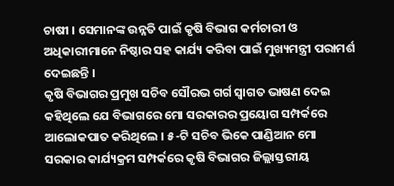ଚାଷୀ । ସେମାନଙ୍କ ଉନ୍ନତି ପାଇଁ କୃଷି ବିଭାଗ କର୍ମଚାରୀ ଓ ଅଧିକାରୀମାନେ ନିଷ୍ଠାର ସହ କାର୍ଯ୍ୟ କରିବା ପାଇଁ ମୁଖ୍ୟମନ୍ତ୍ରୀ ପରାମର୍ଶ ଦେଇଛନ୍ତି ।
କୃଷି ବିଭାଗର ପ୍ରମୁଖ ସଚିବ ସୌରଭ ଗର୍ଗ ସ୍ୱାଗତ ଭାଷଣ ଦେଇ କହିଥିଲେ ଯେ ବିଭାଗରେ ମୋ ସରକାରର ପ୍ରୟୋଗ ସମ୍ପର୍କରେ ଆଲୋକପାତ କରିଥିଲେ । ୫-ଟି ସଚିବ ଭିକେ ପାଣ୍ଡିଆନ ମୋ ସରକାର କାର୍ଯ୍ୟକ୍ରମ ସମ୍ପର୍କରେ କୃଷି ବିଭାଗର ଜିଲ୍ଲାସ୍ତରୀୟ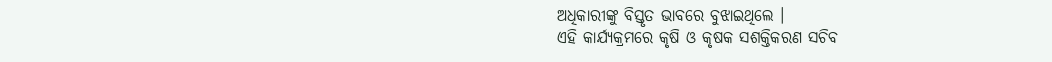ଅଧିକାରୀଙ୍କୁ ବିସ୍ତୃତ ଭାବରେ ବୁଝାଇଥିଲେ ।
ଏହି କାର୍ଯ୍ୟକ୍ରମରେ କୃଷି ଓ କୃଷକ ସଶକ୍ତିକରଣ ସଚିବ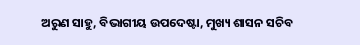ଅରୁଣ ସାହୁ, ବିଭାଗୀୟ ଉପଦେଷ୍ଟା, ମୁଖ୍ୟ ଶାସନ ସଚିବ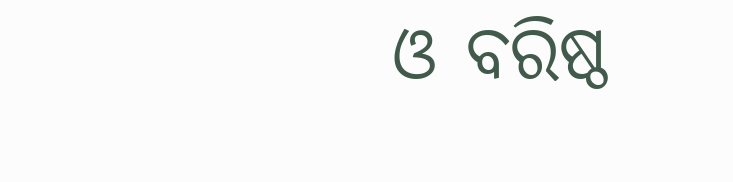ଓ ବରିଷ୍ଠ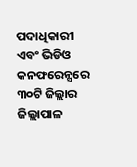ପଦାଧିକାରୀ ଏବଂ ଭିଡିଓ କନଫରେନ୍ସରେ ୩୦ଟି ଜିଲ୍ଲାର ଜିଲ୍ଲାପାଳ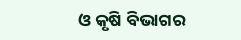ଓ କୃଷି ବିଭାଗର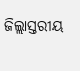ଜିଲ୍ଲାସ୍ତରୀୟ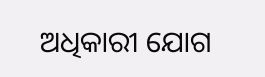ଅଧିକାରୀ ଯୋଗ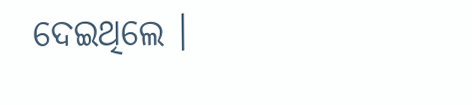ଦେଇଥିଲେ ।